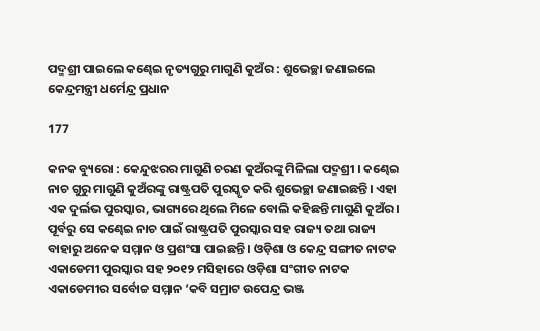ପଦ୍ମଶ୍ରୀ ପାଇଲେ କଣ୍ଢେଇ ନୃତ୍ୟଗୁରୁ ମାଗୁଣି କୁଅଁର : ଶୁଭେଚ୍ଛା ଜଣାଇଲେ କେନ୍ଦ୍ରମନ୍ତ୍ରୀ ଧର୍ମେନ୍ଦ୍ର ପ୍ରଧାନ

177

କନକ ବ୍ୟୁରୋ : କେନ୍ଦୁଝରର ମାଗୁଣି ଚରଣ କୁଅଁରଙ୍କୁ ମିଳିଲା ପଦ୍ମଶ୍ରୀ । କଣ୍ଢେଇ ନାଚ ଗୁରୁ ମାଗୁଣି କୁଅଁରଙ୍କୁ ରାଷ୍ଟ୍ରପତି ପୁରସ୍କୃତ କରି ଶୁଭେଚ୍ଛା ଜଣାଇଛନ୍ତି । ଏହା ଏକ ଦୁର୍ଲଭ ପୁରସ୍କାର, ଭାଗ୍ୟରେ ଥିଲେ ମିଳେ ବୋଲି କହିଛନ୍ତି ମାଗୁଣି କୁଅଁର । ପୂର୍ବରୁ ସେ କଣ୍ଢେଇ ନାଚ ପାଇଁ ରାଷ୍ଟ୍ରପତି ପୁରସ୍କାର ସହ ରାଜ୍ୟ ତଥା ରାଜ୍ୟ ବାହାରୁ ଅନେକ ସମ୍ମାନ ଓ ପ୍ରଶଂସା ପାଇଛନ୍ତି । ଓଡ଼ିଶା ଓ କେନ୍ଦ୍ର ସଙ୍ଗୀତ ନାଟକ ଏକାଡେମୀ ପୁରସ୍କାର ସହ ୨୦୧୨ ମସିହାରେ ଓଡ଼ିଶା ସଂଗୀତ ନାଟକ ଏକାଡେମୀର ସର୍ବୋଚ୍ଚ ସମ୍ମାନ ‘କବି ସମ୍ରାଟ ଉପେନ୍ଦ୍ର ଭଞ୍ଜ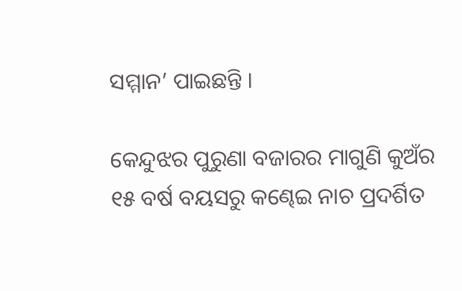ସମ୍ମାନ’ ପାଇଛନ୍ତି ।

କେନ୍ଦୁଝର ପୁରୁଣା ବଜାରର ମାଗୁଣି କୁଅଁର ୧୫ ବର୍ଷ ବୟସରୁ କଣ୍ଢେଇ ନାଚ ପ୍ରଦର୍ଶିତ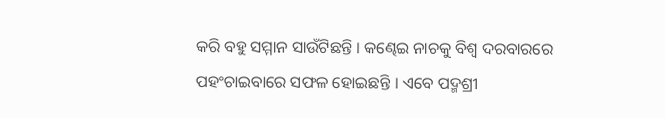କରି ବହୁ ସମ୍ମାନ ସାଉଁଟିଛନ୍ତି । କଣ୍ଢେଇ ନାଚକୁ ବିଶ୍ୱ ଦରବାରରେ ପହଂଚାଇବାରେ ସଫଳ ହୋଇଛନ୍ତି । ଏବେ ପଦ୍ମଶ୍ରୀ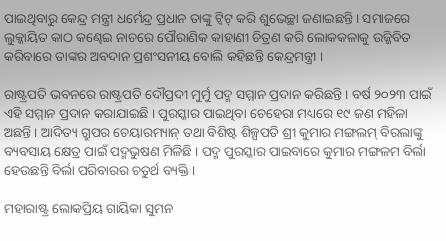ପାଇଥିବାରୁ କେନ୍ଦ୍ର ମନ୍ତ୍ରୀ ଧର୍ମେନ୍ଦ୍ର ପ୍ରଧାନ ତାଙ୍କୁ ଟ୍ୱିଟ୍ କରି ଶୁଭେଚ୍ଛା ଜଣାଇଛନ୍ତି । ସମାଜରେ ଲୁକ୍କାୟିତ କାଠ କଣ୍ଢେଇ ନାଚରେ ପୌରାଣିକ କାହାଣୀ ଚିତ୍ରଣ କରି ଲୋକକଳାକୁ ଉଜ୍ଜିବିତ କରିବାରେ ତାଙ୍କର ଅବଦାନ ପ୍ରଶଂସନୀୟ ବୋଲି କହିଛନ୍ତି କେନ୍ଦ୍ରମନ୍ତ୍ରୀ ।

ରାଷ୍ଟ୍ରପତି ଭବନରେ ରାଷ୍ଟ୍ରପତି ଦୌପ୍ରଦୀ ମୁର୍ମୁ ପଦ୍ମ ସମ୍ମାନ ପ୍ରଦାନ କରିଛନ୍ତି । ବର୍ଷ ୨୦୨୩ ପାଇଁ ଏହି ସମ୍ମାନ ପ୍ରଦାନ କରାଯାଇଛି । ପୁରସ୍କାର ପାଇଥିବା ଚେହେରା ମଧ୍ୟରେ ୧୯ ଜଣ ମହିଳା ଅଛନ୍ତି । ଆଦିତ୍ୟ ଗ୍ରୁପର ଚେୟାରମ୍ୟାନ୍ ତଥା ବିଶିଷ୍ଟ ଶିଳ୍ପପତି ଶ୍ରୀ କୁମାର ମଙ୍ଗଲମ୍ ବିରଲାଙ୍କୁ ବ୍ୟବସାୟ କ୍ଷେତ୍ର ପାଇଁ ପଦ୍ମଭୁଷଣ ମିଳିଛି । ପଦ୍ମ ପୁରସ୍କାର ପାଇବାରେ କୁମାର ମଙ୍ଗଳମ ବିର୍ଲା ହେଉଛନ୍ତି ବିର୍ଲା ପରିବାରର ଚତୁର୍ଥ ବ୍ୟକ୍ତି ।

ମହାରାଷ୍ଟ୍ର ଲୋକପ୍ରିୟ ଗାୟିକା ସୁମନ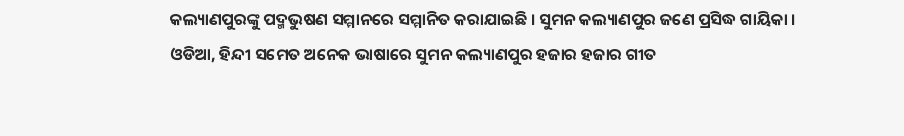କଲ୍ୟାଣପୁରଙ୍କୁ ପଦ୍ମଭୁଷଣ ସମ୍ମାନରେ ସମ୍ମାନିତ କରାଯାଇଛି । ସୁମନ କଲ୍ୟାଣପୁର ଜଣେ ପ୍ରସିଦ୍ଧ ଗାୟିକା । ଓଡିଆ, ହିନ୍ଦୀ ସମେତ ଅନେକ ଭାଷାରେ ସୁମନ କଲ୍ୟାଣପୁର ହଜାର ହଜାର ଗୀତ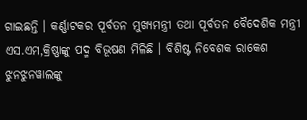ଗାଇଛନ୍ତି । କର୍ଣ୍ଣାଟକର ପୂର୍ବତନ ମୁଖ୍ୟମନ୍ତ୍ରୀ ତଥା ପୂର୍ବତନ ବୈଦେଶିକ ମନ୍ତ୍ରୀ ଏସ.ଏମ,କ୍ରିଷ୍ଣାଙ୍କୁ ପଦ୍ମ ବିଭୂଷଣ ମିଳିଛି । ବିଶିଷ୍ଟ ନିବେଶକ ରାକେଶ ଝୁନଝୁନୱାଲଙ୍କୁ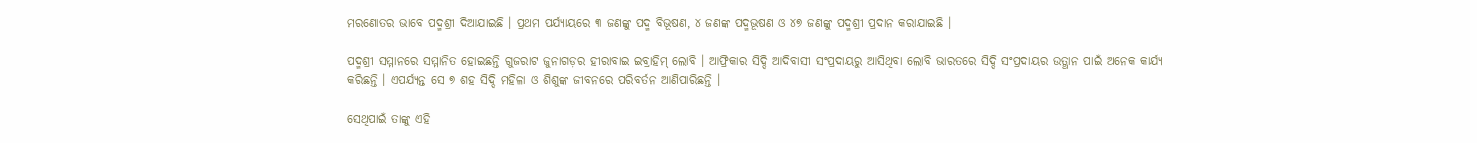ମରଣୋତର ଭାବେ ପଦ୍ମଶ୍ରୀ ଦିଆଯାଇଛି । ପ୍ରଥମ ପର୍ଯ୍ୟାୟରେ ୩ ଜଣଙ୍କୁ ପଦ୍ମ ବିଭୂଷଣ, ୪ ଜଣଙ୍କ ପଦ୍ମଭୂଷଣ ଓ ୪୭ ଜଣଙ୍କୁ ପଦ୍ମଶ୍ରୀ ପ୍ରଦାନ କରାଯାଇଛି ।

ପଦ୍ମଶ୍ରୀ ସମ୍ମାନରେ ସମ୍ମାନିତ ହୋଇଛନ୍ତି ଗୁଜରାଟ ଜୁନାଗଡ଼ର ହୀରାବାଇ ଇବ୍ରାହିମ୍ ଲୋବି । ଆଫ୍ରିକାର ସିଦ୍ଦି ଆଦିବାସୀ ସଂପ୍ରଦାୟରୁ ଆସିଥିବା ଲୋବି ଭାରତରେ ସିଦ୍ଦି ସଂପ୍ରଦାୟର ଉତ୍ଥାନ ପାଇଁ ଅନେକ କାର୍ଯ୍ୟ କରିଛନ୍ତି । ଏପର୍ଯ୍ୟନ୍ତ ସେ ୭ ଶହ ସିଦ୍ଦି ମହିଳା ଓ ଶିଶୁଙ୍କ ଜୀବନରେ ପରିବର୍ତନ ଆଣିପାରିଛନ୍ତି ।

ସେଥିପାଇଁ ତାଙ୍କୁ ଏହି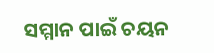ସମ୍ମାନ ପାଇଁ ଚୟନ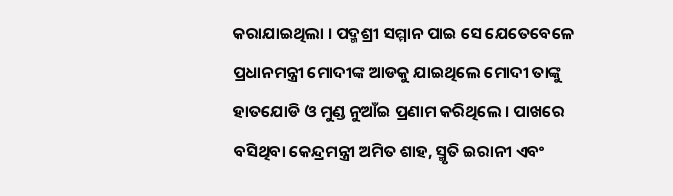କରାଯାଇଥିଲା । ପଦ୍ମଶ୍ରୀ ସମ୍ମାନ ପାଇ ସେ ଯେତେବେଳେ ପ୍ରଧାନମନ୍ତ୍ରୀ ମୋଦୀଙ୍କ ଆଡକୁ ଯାଇଥିଲେ ମୋଦୀ ତାଙ୍କୁ ହାତଯୋଡି ଓ ମୁଣ୍ଡ ନୁଆଁଇ ପ୍ରଣାମ କରିଥିଲେ । ପାଖରେ ବସିଥିବା କେନ୍ଦ୍ରମନ୍ତ୍ରୀ ଅମିତ ଶାହ, ସ୍ମୃତି ଇରାନୀ ଏବଂ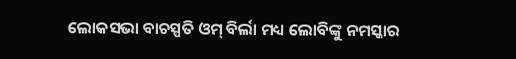ଲୋକସଭା ବାଚସ୍ପତି ଓମ୍ ବିର୍ଲା ମଧ୍ୟ ଲୋବିଙ୍କୁ ନମସ୍କାର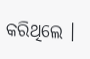କରିଥିଲେ ।